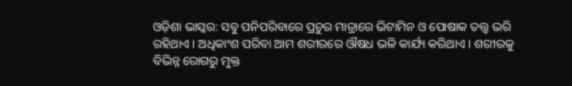ଓଡ଼ିଶା ଭାସ୍କର: ସବୁ ପନିପରିବାରେ ପ୍ରଚୁର ମାତ୍ରାରେ ଭିଟାମିନ ଓ ପୋଷାକ ତତ୍ତ୍ୱ ଭରି ରହିଥାଏ । ଅଧିକାଂଶ ପରିବା ଆମ ଶରୀରରେ ଔଷଧ ଭଳି କାର୍ଯ୍ୟ କରିଥାଏ । ଶରୀରକୁ ବିଭିନ୍ନ ରୋଗରୁ ମୁକ୍ତ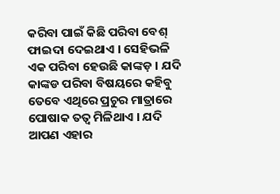କରିବା ପାଇଁ କିଛି ପରିବା ବେଶ୍ ଫାଇଦା ଦେଇଥାଏ । ସେହିଭଳି ଏକ ପରିବା ହେଉଛି କାଙ୍କଡ଼ । ଯଦି କାଙ୍କଡ ପରିବା ବିଷୟରେ କହିବୁ ତେବେ ଏଥିରେ ପ୍ରଚୁର ମାତ୍ରାରେ ପୋଷାକ ତତ୍ୱ ମିଳିଥାଏ । ଯଦି ଆପଣ ଏହାର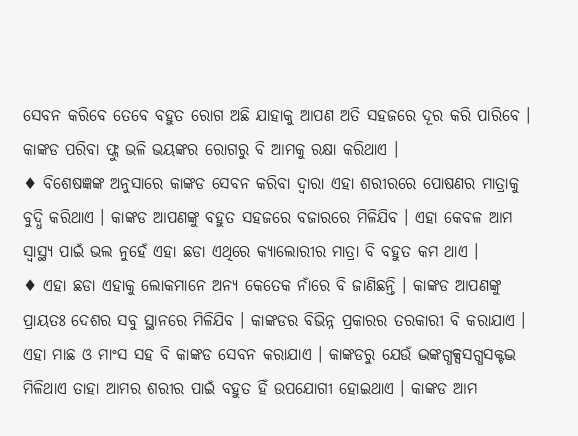ସେବନ କରିବେ ତେବେ ବହୁତ ରୋଗ ଅଛି ଯାହାକୁ ଆପଣ ଅତି ସହଜରେ ଦୂର କରି ପାରିବେ । କାଙ୍କଡ ପରିବା ଫ୍ଲୁ ଭଳି ଭୟଙ୍କର ରୋଗରୁ ବି ଆମକୁ ରକ୍ଷା କରିଥାଏ ।
♦ ବିଶେଷଜ୍ଞଙ୍କ ଅନୁସାରେ କାଙ୍କଡ ସେବନ କରିବା ଦ୍ୱାରା ଏହା ଶରୀରରେ ପୋଷଣର ମାତ୍ରାକୁ ବୁଦ୍ଧି କରିଥାଏ । କାଙ୍କଡ ଆପଣଙ୍କୁ ବହୁତ ସହଜରେ ବଜାରରେ ମିଳିଯିବ । ଏହା କେବଳ ଆମ ସ୍ୱାସ୍ଥ୍ୟ ପାଇଁ ଭଲ ନୁହେଁ ଏହା ଛଡା ଏଥିରେ କ୍ୟାଲୋରୀର ମାତ୍ରା ବି ବହୁତ କମ ଥାଏ ।
♦ ଏହା ଛଡା ଏହାକୁ ଲୋକମାନେ ଅନ୍ୟ କେତେକ ନାଁରେ ବି ଜାଣିଛନ୍ତି । କାଙ୍କଡ ଆପଣଙ୍କୁ ପ୍ରାୟତଃ ଦେଶର ସବୁ ସ୍ଥାନରେ ମିଳିଯିବ । କାଙ୍କଡର ବିଭିନ୍ନ ପ୍ରକାରର ତରକାରୀ ବି କରାଯାଏ । ଏହା ମାଛ ଓ ମାଂସ ସହ ବି କାଙ୍କଡ ସେବନ କରାଯାଏ । କାଙ୍କଡରୁ ଯେଉଁ ଦ୍ଭଙ୍କଗ୍ଧକ୍ସସଗ୍ଧସକ୍ଟଦ୍ଭ ମିଳିଥାଏ ତାହା ଆମର ଶରୀର ପାଇଁ ବହୁତ ହିଁ ଉପଯୋଗୀ ହୋଇଥାଏ । କାଙ୍କଡ ଆମ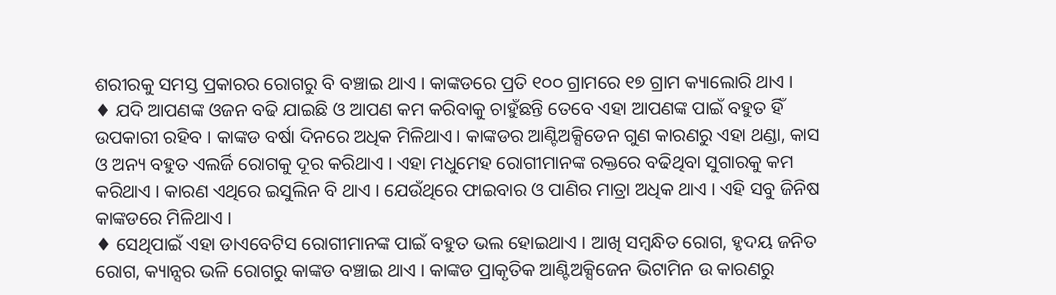ଶରୀରକୁ ସମସ୍ତ ପ୍ରକାରର ରୋଗରୁ ବି ବଞ୍ଚାଇ ଥାଏ । କାଙ୍କଡରେ ପ୍ରତି ୧୦୦ ଗ୍ରାମରେ ୧୭ ଗ୍ରାମ କ୍ୟାଲୋରି ଥାଏ ।
♦ ଯଦି ଆପଣଙ୍କ ଓଜନ ବଢି ଯାଇଛି ଓ ଆପଣ କମ କରିବାକୁ ଚାହୁଁଛନ୍ତି ତେବେ ଏହା ଆପଣଙ୍କ ପାଇଁ ବହୁତ ହିଁ ଉପକାରୀ ରହିବ । କାଙ୍କଡ ବର୍ଷା ଦିନରେ ଅଧିକ ମିଳିଥାଏ। କାଙ୍କଡର ଆଣ୍ଟିଅକ୍ସିଡେନ ଗୁଣ କାରଣରୁ ଏହା ଥଣ୍ଡା, କାସ ଓ ଅନ୍ୟ ବହୁତ ଏଲର୍ଜି ରୋଗକୁ ଦୂର କରିଥାଏ । ଏହା ମଧୁମେହ ରୋଗୀମାନଙ୍କ ରକ୍ତରେ ବଢିଥିବା ସୁଗାରକୁ କମ କରିଥାଏ । କାରଣ ଏଥିରେ ଇସୁଲିନ ବି ଥାଏ । ଯେଉଁଥିରେ ଫାଇବାର ଓ ପାଣିର ମାତ୍ରା ଅଧିକ ଥାଏ । ଏହି ସବୁ ଜିନିଷ କାଙ୍କଡରେ ମିଳିଥାଏ ।
♦ ସେଥିପାଇଁ ଏହା ଡାଏବେଟିସ ରୋଗୀମାନଙ୍କ ପାଇଁ ବହୁତ ଭଲ ହୋଇଥାଏ । ଆଖି ସମ୍ବନ୍ଧିତ ରୋଗ, ହୃଦୟ ଜନିତ ରୋଗ, କ୍ୟାନ୍ସର ଭଳି ରୋଗରୁ କାଙ୍କଡ ବଞ୍ଚାଇ ଥାଏ । କାଙ୍କଡ ପ୍ରାକୃତିକ ଆଣ୍ଟିଅକ୍ସିଜେନ ଭିଟାମିନ ଉ କାରଣରୁ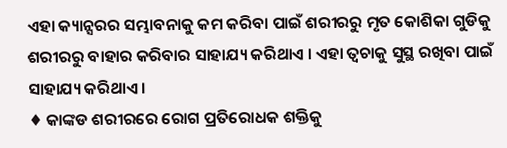ଏହା କ୍ୟାନ୍ସରର ସମ୍ଭାବନାକୁ କମ କରିବା ପାଇଁ ଶରୀରରୁ ମୃତ କୋଶିକା ଗୁଡିକୁ ଶରୀରରୁ ବାହାର କରିବାର ସାହାଯ୍ୟ କରିଥାଏ । ଏହା ତ୍ୱଚାକୁ ସୁସ୍ଥ ରଖିବା ପାଇଁ ସାହାଯ୍ୟ କରିଥାଏ ।
♦ କାଙ୍କଡ ଶରୀରରେ ରୋଗ ପ୍ରତିରୋଧକ ଶକ୍ତିକୁ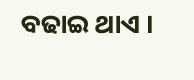ବଢାଇ ଥାଏ ।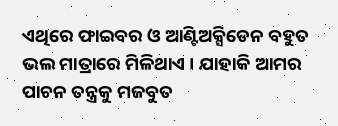ଏଥିରେ ଫାଇବର ଓ ଆଣ୍ଟିଅକ୍ସିଡେନ ବହୁତ ଭଲ ମାତ୍ରାରେ ମିଳିଥାଏ । ଯାହାକି ଆମର ପାଚନ ତନ୍ତ୍ରକୁ ମଜବୁତ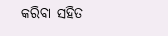କରିବା ସହିତ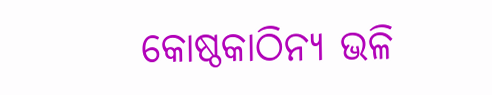କୋଷ୍ଠକାଠିନ୍ୟ ଭଳି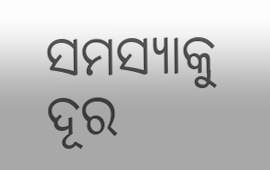ସମସ୍ୟାକୁ ଦୂର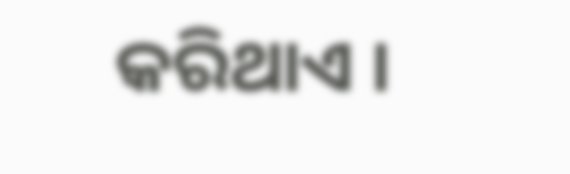କରିଥାଏ ।